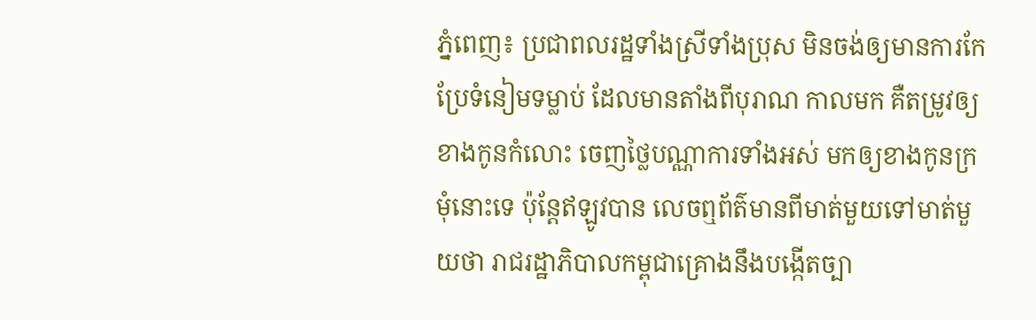ភ្នំពេញ៖ ប្រជាពលរដ្ឋទាំងស្រីទាំងប្រុស មិនចង់ឲ្យមានការកែប្រែទំនៀមទម្លាប់ ដែលមានតាំងពីបុរាណ កាលមក គឺតម្រូវឲ្យខាងកូនកំលោះ ចេញថ្លៃបណ្ណាការទាំងអស់ មកឲ្យខាងកូនក្រមុំនោះទេ ប៉ុន្តែឥឡូវបាន លេចឮព័ត៌មានពីមាត់មួយទៅមាត់មួយថា រាជរដ្ឋាភិបាលកម្ពុជាគ្រោងនឹងបង្កើតច្បា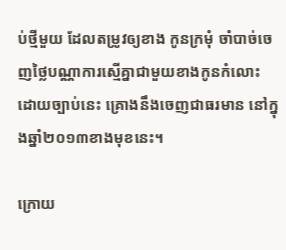ប់ថ្មីមួយ ដែលតម្រូវឲ្យខាង កូនក្រមុំ ចាំបាច់ចេញថ្លៃបណ្ណាការស្មើគ្នាជាមួយខាងកូនកំលោះ ដោយច្បាប់នេះ គ្រោងនឹងចេញជាធរមាន នៅក្នុងឆ្នាំ២០១៣ខាងមុខនេះ។

ក្រោយ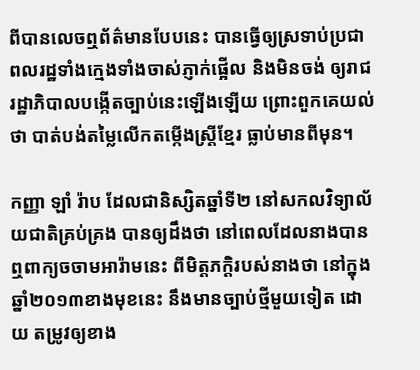ពីបានលេចឮព័ត៌មានបែបនេះ បានធ្វើឲ្យស្រទាប់ប្រជាពលរដ្ឋទាំងក្មេងទាំងចាស់ភ្ញាក់ផ្អើល និងមិនចង់ ឲ្យរាជរដ្ឋាភិបាលបង្កើតច្បាប់នេះឡើងឡើយ ព្រោះពួកគេយល់ថា បាត់បង់តម្លៃលើកតម្កើងស្រ្តីខ្មែរ ធ្លាប់មានពីមុន។

កញ្ញា ឡាំ រ៉ាប ដែលជានិស្សិតឆ្នាំទី២ នៅសកលវិទ្យាល័យជាតិគ្រប់គ្រង បានឲ្យដឹងថា នៅពេលដែលនាងបាន ឮពាក្យចចាមអារ៉ាមនេះ ពីមិត្តភក្តិរបស់នាងថា នៅក្នុងឆ្នាំ២០១៣ខាងមុខនេះ នឹងមានច្បាប់ថ្មីមួយទៀត ដោយ តម្រូវឲ្យខាង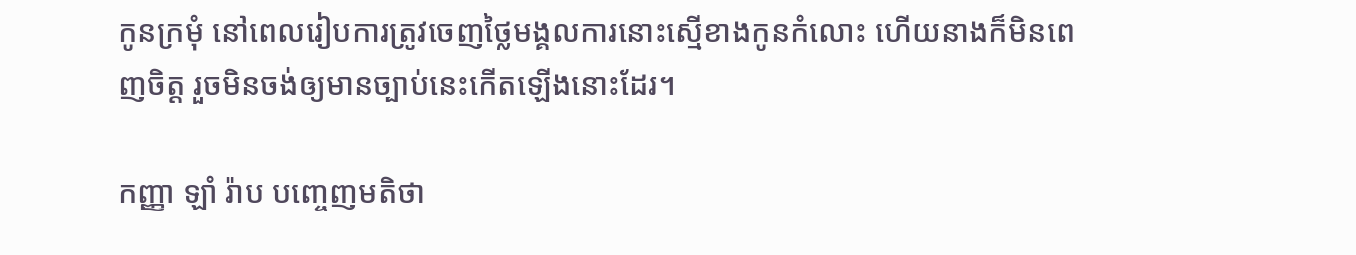កូនក្រមុំ នៅពេលរៀបការត្រូវចេញថ្លៃមង្គលការនោះស្មើខាងកូនកំលោះ ហើយនាងក៏មិនពេញចិត្ត រួចមិនចង់ឲ្យមានច្បាប់នេះកើតឡើងនោះដែរ។

កញ្ញា ឡាំ រ៉ាប បញ្ចេញមតិថា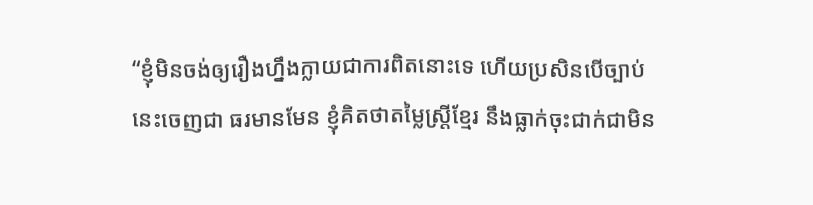“ខ្ញុំមិនចង់ឲ្យរឿងហ្នឹងក្លាយជាការពិតនោះទេ ហើយប្រសិនបើច្បាប់នេះចេញជា ធរមានមែន ខ្ញុំគិតថាតម្លៃស្ត្រីខ្មែរ នឹងធ្លាក់ចុះជាក់ជាមិន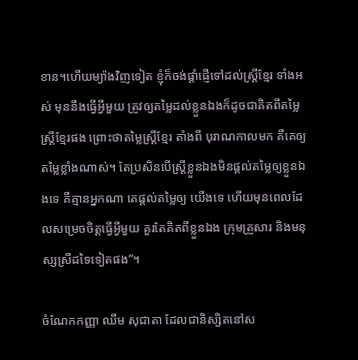ខាន។ហើយម្យ៉ាងវិញទៀត ខ្ញុំក៏ចង់ផ្តាំផ្ញើទៅដល់ស្ត្រីខ្មែរ ទាំងអស់ មុននឹងធ្វើអ្វីមួយ ត្រូវឲ្យតម្លៃដល់ខ្លួនឯងក៏ដូចជាគិតពីតម្លៃស្ត្រីខ្មែរផង ព្រោះថាតម្លៃស្ត្រីខ្មែរ តាំងពី បុរាណកាលមក គឺគេឲ្យតម្លៃខ្លាំងណាស់។ តែប្រសិនបើស្ត្រីខ្លួនឯងមិនផ្តល់តម្លៃឲ្យខ្លួនឯងទេ គឺគ្មានអ្នកណា គេផ្តល់តម្លៃឲ្យ យើងទេ ហើយមុនពេលដែលសម្រេចចិត្តធ្វើអ្វីមួយ គួរតែគិតពីខ្លួនឯង ក្រុមគ្រួសារ និងមនុស្សស្រីដទៃទៀតផង”។

ចំណែកកញ្ញា ឈឹម សុជាតា ដែលជានិស្សិតនៅស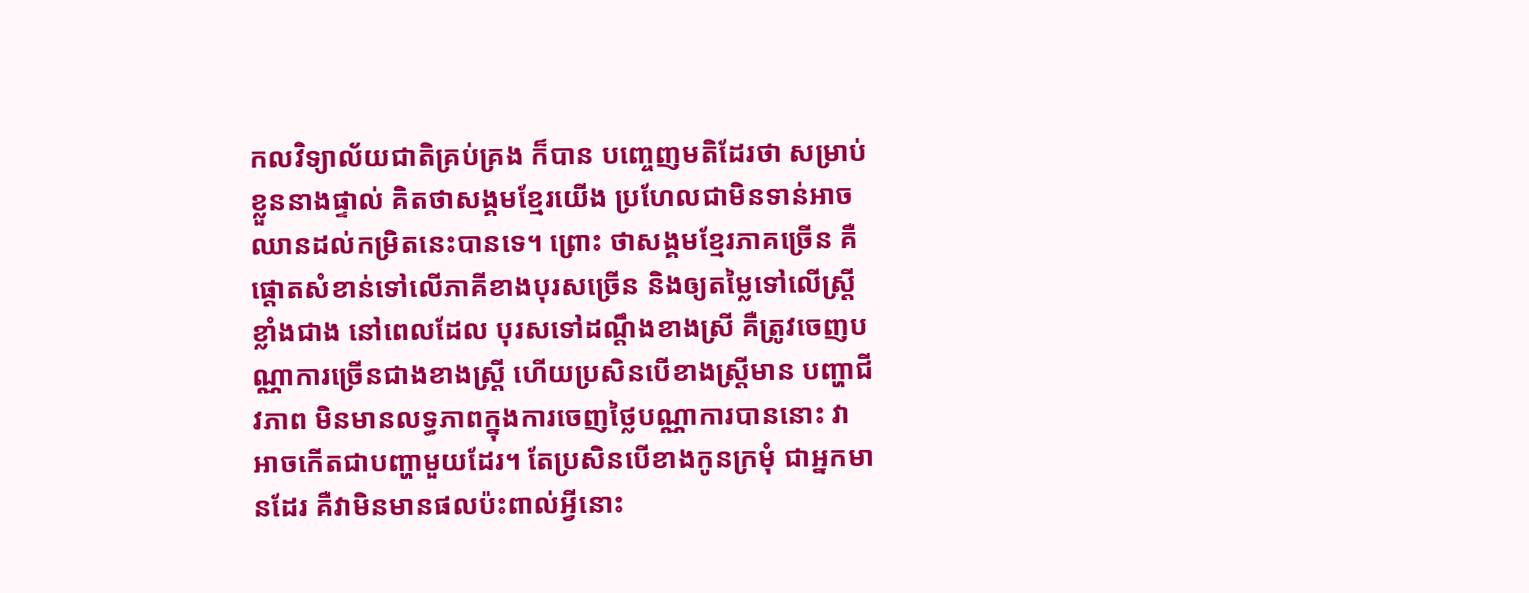កលវិទ្យាល័យជាតិគ្រប់គ្រង ក៏បាន បញ្ចេញមតិដែរថា សម្រាប់ខ្លួននាងផ្ទាល់ គិតថាសង្គមខ្មែរយើង ប្រហែលជាមិនទាន់អាច ឈានដល់កម្រិតនេះបានទេ។ ព្រោះ ថាសង្គមខ្មែរភាគច្រើន គឺផ្តោតសំខាន់ទៅលើភាគីខាងបុរសច្រើន និងឲ្យតម្លៃទៅលើស្ត្រីខ្លាំងជាង នៅពេលដែល បុរសទៅដណ្តឹងខាងស្រី គឺត្រូវចេញបណ្ណាការច្រើនជាងខាងស្ត្រី ហើយប្រសិនបើខាងស្ត្រីមាន បញ្ហាជីវភាព មិនមានលទ្ធភាពក្នុងការចេញថ្លៃបណ្ណាការបាននោះ វាអាចកើតជាបញ្ហាមួយដែរ។ តែប្រសិនបើខាងកូនក្រមុំ ជាអ្នកមានដែរ គឺវាមិនមានផលប៉ះពាល់អ្វីនោះ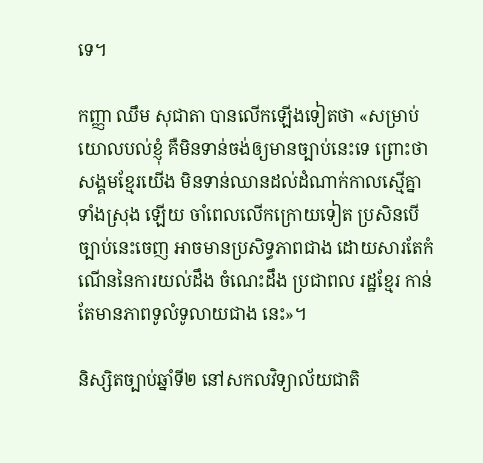ទេ។

កញ្ញា ឈឹម សុជាតា បានលើកឡើងទៀតថា «សម្រាប់យោលបល់ខ្ញុំ គឺមិនទាន់ចង់ឲ្យមានច្បាប់នេះទេ ព្រោះថាសង្គមខ្មែរយើង មិនទាន់ឈានដល់ដំណាក់កាលស្មើគ្នាទាំងស្រុង ឡើយ ចាំពេលលើកក្រោយទៀត ប្រសិនបើច្បាប់នេះចេញ អាចមានប្រសិទ្ធភាពជាង ដោយសារតែកំណើននៃការយល់ដឹង ចំណេះដឹង ប្រជាពល រដ្ឋខ្មែរ កាន់តែមានភាពទូលំទូលាយជាង នេះ»។

និស្សិតច្បាប់ឆ្នាំទី២ នៅសកលវិទ្យាល័យជាតិ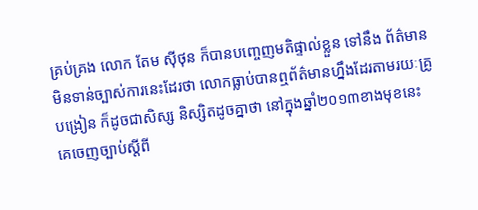គ្រប់គ្រង លោក តែម ស៊ីថុន ក៏បានបញ្ចេញមតិផ្ទាល់ខ្លួន ទៅនឹង ព័ត៌មានមិនទាន់ច្បាស់ការនេះដែរថា លោកធ្លាប់បានឮព័ត៌មានហ្នឹងដែរតាមរយៈគ្រូបង្រៀន ក៏ដូចជាសិស្ស និស្សិតដូចគ្នាថា នៅក្នុងឆ្នាំ២០១៣ខាងមុខនេះ គេចេញច្បាប់ស្តីពី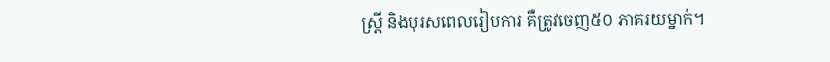ស្ត្រី និងបុរសពេលរៀបការ គឺត្រូវចេញ៥០ ភាគរយម្នាក់។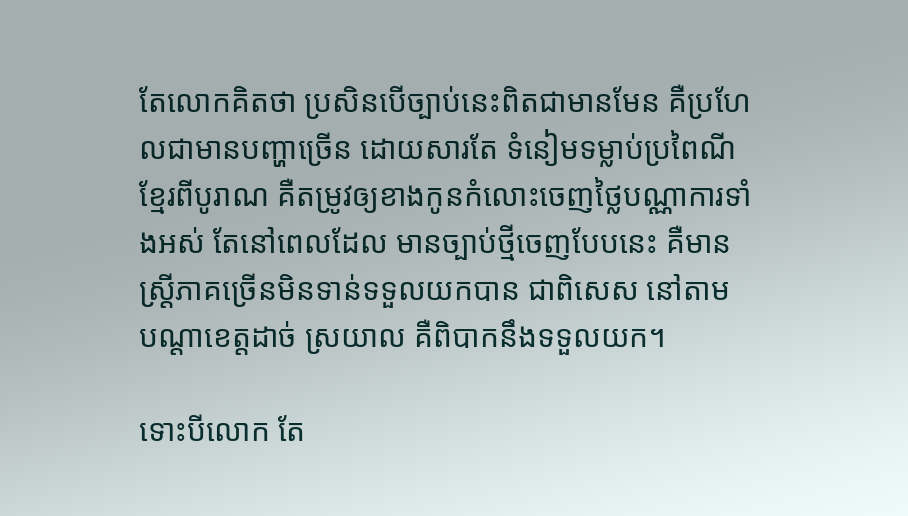តែលោកគិតថា ប្រសិនបើច្បាប់នេះពិតជាមានមែន គឺប្រហែលជាមានបញ្ហាច្រើន ដោយសារតែ ទំនៀមទម្លាប់ប្រពៃណីខ្មែរពីបូរាណ គឺតម្រូវឲ្យខាងកូនកំលោះចេញថ្លៃបណ្ណាការទាំងអស់ តែនៅពេលដែល មានច្បាប់ថ្មីចេញបែបនេះ គឺមានស្ត្រីភាគច្រើនមិនទាន់ទទួលយកបាន ជាពិសេស នៅតាម បណ្តាខេត្តដាច់ ស្រយាល គឺពិបាកនឹងទទួលយក។

ទោះបីលោក តែ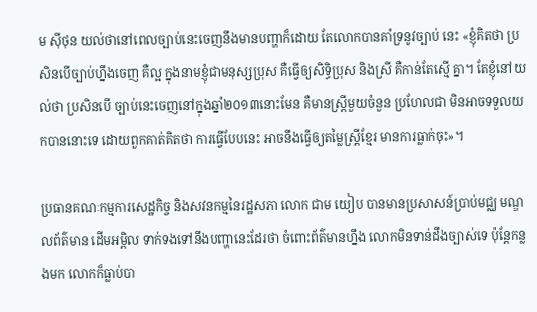ម ស៊ីថុន យល់ថានៅពេលច្បាប់នេះចេញនឹងមានបញ្ហាក៏ដោយ តែលោកបានគាំទ្រនូវច្បាប់ នេះ «ខ្ញុំគិតថា ប្រសិនបើច្បាប់ហ្នឹងចេញ គឺល្អ ក្នុងនាមខ្ញុំជាមនុស្សប្រុស គឺធ្វើឲ្យសិទ្ធិប្រុស និងស្រី គឺកាន់តែស្មើ គ្នា។ តែខ្ញុំនៅយល់ថា ប្រសិនបើ ច្បាប់នេះចេញនៅក្នុងឆ្នាំ២០១៣នោះមែន គឺមានស្រ្តីមួយចំនួន ប្រហែលជា មិនអាចទទួលយកបាននោះទេ ដោយពួកគាត់គិតថា ការធ្វើបែបនេះ អាចនឹងធ្វើឲ្យតម្លៃស្ត្រីខ្មែរ មានការធ្លាក់ចុះ»។

ប្រធានគណៈកម្មការសេដ្ឋកិច្ច និងសវនកម្មនៃរដ្ឋសភា លោក ជាម យៀប បានមានប្រសាសន៍ប្រាប់មជ្ឈ មណ្ឌលព័ត៌មាន ដើមអម្ពិល ទាក់ទងទៅនឹងបញ្ហានេះដែរថា ចំពោះព័ត៌មានហ្នឹង លោកមិនទាន់ដឹងច្បាស់ទេ ប៉ុន្តែកន្លងមក លោកក៏ធ្លាប់បា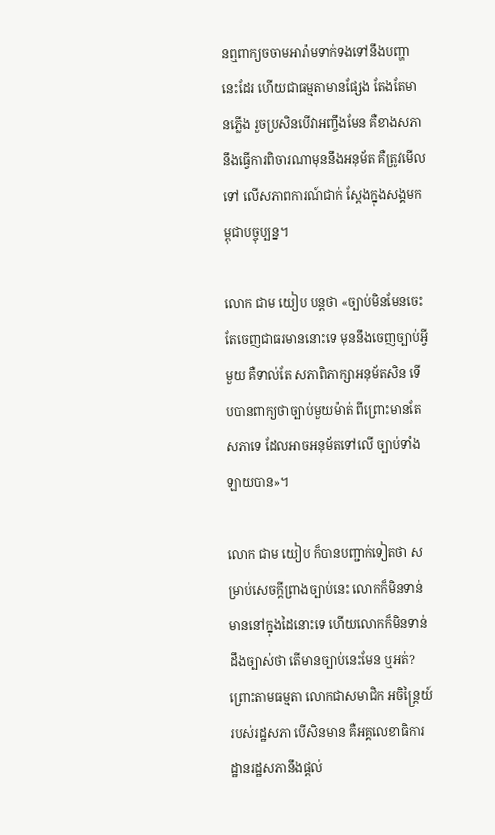នឮពាក្យចចាមអារ៉ាមទាក់ទងទៅនឹងបញ្ហានេះដែរ ហើយជាធម្មតាមានផ្សែង តែងតែមានភ្លើង រួចប្រសិនបើវាអញ្ចឹងមែន គឺខាងសភានឹងធ្វើការពិចារណាមុននឹងអនុម័ត គឺត្រូវមើលទៅ លើសភាពការណ៍ជាក់ ស្តែងក្នុងសង្គមកម្ពុជាបច្ចុប្បន្ន។

លោក ជាម យៀប បន្តថា «ច្បាប់មិនមែនចេះតែចេញជាធរមាននោះទេ មុននឹងចេញច្បាប់អ្វីមួយ គឺទាល់តែ សភាពិភាក្សាអនុម័តសិន ទើបបានពាក្យថាច្បាប់មួយម៉ាត់ ពីព្រោះមានតែសភាទេ ដែលអាចអនុម័តទៅលើ ច្បាប់ទាំងឡាយបាន»។

លោក ជាម យៀប ក៏បានបញ្ជាក់ទៀតថា សម្រាប់សេចក្តីព្រាងច្បាប់នេះ លោកក៏មិនទាន់មាននៅក្នុងដៃនោះទេ ហើយលោកក៏មិនទាន់ដឹងច្បាស់ថា តើមានច្បាប់នេះមែន ឬអត់?ព្រោះតាមធម្មតា លោកជាសមាជិក អចិន្ត្រៃយ៍របស់រដ្ឋសភា បើសិនមាន គឺអគ្គលេខាធិការដ្ឋានរដ្ឋសភានឹងផ្តល់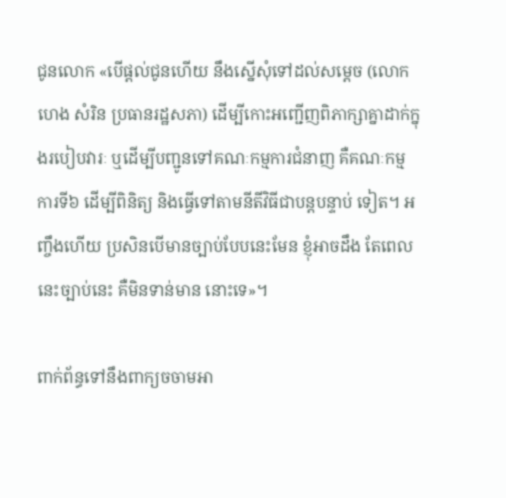ជូនលោក «បើផ្តល់ជូនហើយ នឹងស្នើសុំទៅដល់សម្តេច (លោក ហេង សំរិន ប្រធានរដ្ឋសភា) ដើម្បីកោះអញ្ជើញពិភាក្សាគ្នាដាក់ក្នុងរបៀបវារៈ ឬដើម្បីបញ្ជូនទៅគណៈកម្មការជំនាញ គឺគណៈកម្មការទី៦ ដើម្បីពិនិត្យ និងធ្វើទៅតាមនីតីវិធីជាបន្តបន្ទាប់ ទៀត។ អញ្ចឹងហើយ ប្រសិនបើមានច្បាប់បែបនេះមែន ខ្ញុំអាចដឹង តែពេលនេះច្បាប់នេះ គឺមិនទាន់មាន នោះទេ»។

ពាក់ព័ន្ធទៅនឹងពាក្យចចាមអា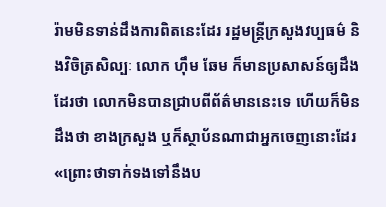រ៉ាមមិនទាន់ដឹងការពិតនេះដែរ រដ្ឋមន្ត្រីក្រសួងវប្បធម៌ និងវិចិត្រសិល្បៈ លោក ហ៊ឹម ឆែម ក៏មានប្រសាសន៍ឲ្យដឹងដែរថា លោកមិនបានជ្រាបពីព័ត៌មាននេះទេ ហើយក៏មិនដឹងថា ខាងក្រសួង ឬក៏ស្ថាប័នណាជាអ្នកចេញនោះដែរ «ព្រោះថាទាក់ទងទៅនឹងប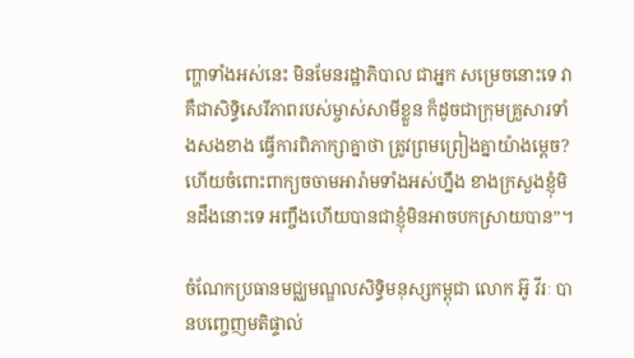ញ្ហាទាំងអស់នេះ មិនមែនរដ្ឋាភិបាល ជាអ្នក សម្រេចនោះទេ វាគឺជាសិទ្ធិសេរីភាពរបស់ម្ចាស់សាមីខ្លួន ក៏ដូចជាក្រុមគ្រួសារទាំងសងខាង ធ្វើការពិភាក្សាគ្នាថា ត្រូវព្រមព្រៀងគ្នាយ៉ាងម្តេច? ហើយចំពោះពាក្យចចាមអារ៉ាមទាំងអស់ហ្នឹង ខាងក្រសួងខ្ញុំមិនដឹងនោះទេ អញ្ចឹងហើយបានជាខ្ញុំមិនអាចបកស្រាយបាន”។

ចំណែកប្រធានមជ្ឈមណ្ឌលសិទ្ធិមនុស្សកម្ពុជា លោក អ៊ូ វីរៈ បានបញ្ចេញមតិផ្ទាល់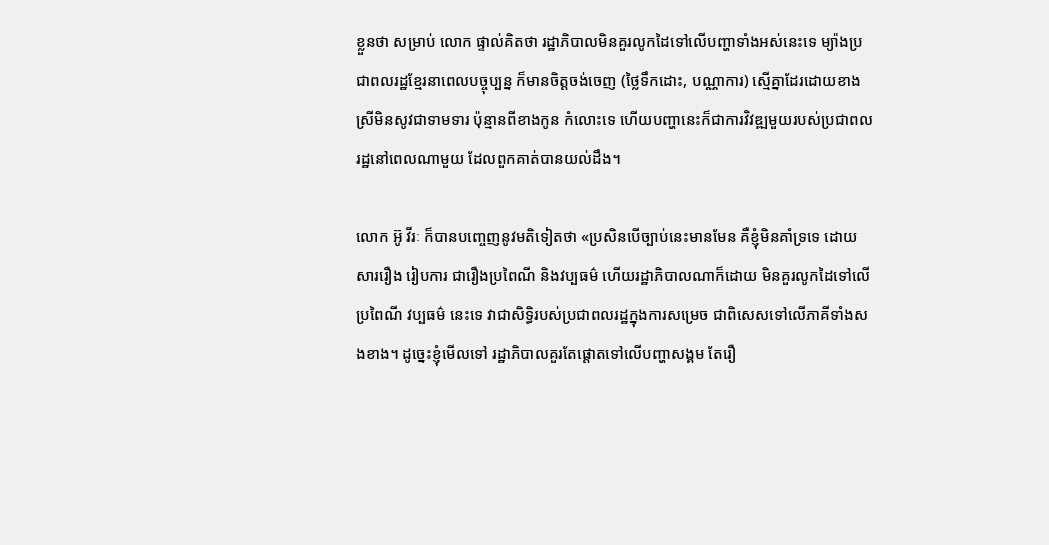ខ្លួនថា សម្រាប់ លោក ផ្ទាល់គិតថា រដ្ឋាភិបាលមិនគួរលូកដៃទៅលើបញ្ហាទាំងអស់នេះទេ ម្យ៉ាងប្រជាពលរដ្ឋខ្មែរនាពេលបច្ចុប្បន្ន ក៏មានចិត្តចង់ចេញ (ថ្លៃទឹកដោះ, បណ្ណាការ) ស្មើគ្នាដែរដោយខាងស្រីមិនសូវជាទាមទារ ប៉ុន្មានពីខាងកូន កំលោះទេ ហើយបញ្ហានេះក៏ជាការវិវឌ្ឍមួយរបស់ប្រជាពលរដ្ឋនៅពេលណាមួយ ដែលពួកគាត់បានយល់ដឹង។

លោក អ៊ូ វីរៈ ក៏បានបញ្ចេញនូវមតិទៀតថា «ប្រសិនបើច្បាប់នេះមានមែន គឺខ្ញុំមិនគាំទ្រទេ ដោយសាររឿង រៀបការ ជារឿងប្រពៃណី និងវប្បធម៌ ហើយរដ្ឋាភិបាលណាក៏ដោយ មិនគួរលូកដៃទៅលើប្រពៃណី វប្បធម៌ នេះទេ វាជាសិទ្ធិរបស់ប្រជាពលរដ្ឋក្នុងការសម្រេច ជាពិសេសទៅលើភាគីទាំងសងខាង។ ដូច្នេះខ្ញុំមើលទៅ រដ្ឋាភិបាលគួរតែផ្តោតទៅលើបញ្ហាសង្គម តែរឿ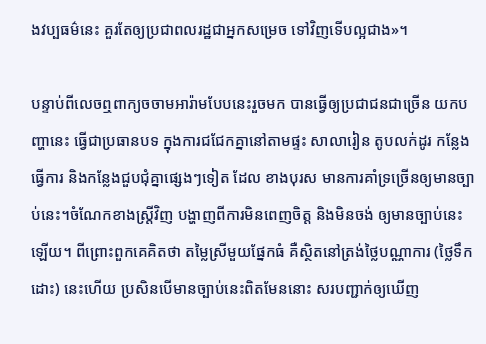ងវប្បធម៌នេះ គួរតែឲ្យប្រជាពលរដ្ឋជាអ្នកសម្រេច ទៅវិញទើបល្អជាង»។

បន្ទាប់ពីលេចឮពាក្យចចាមអារ៉ាមបែបនេះរួចមក បានធ្វើឲ្យប្រជាជនជាច្រើន យកបញ្ហានេះ ធ្វើជាប្រធានបទ ក្នុងការជជែកគ្នានៅតាមផ្ទះ សាលារៀន តូបលក់ដូរ កន្លែងធ្វើការ និងកន្លែងជួបជុំគ្នាផ្សេងៗទៀត ដែល ខាងបុរស មានការគាំទ្រច្រើនឲ្យមានច្បាប់នេះ។ចំណែកខាងស្រ្តីវិញ បង្ហាញពីការមិនពេញចិត្ត និងមិនចង់ ឲ្យមានច្បាប់នេះឡើយ។ ពីព្រោះពួកគេគិតថា តម្លៃស្រីមួយផ្នែកធំ គឺសិ្ថតនៅត្រង់ថ្លៃបណ្ណាការ (ថ្លៃទឹកដោះ) នេះហើយ ប្រសិនបើមានច្បាប់នេះពិតមែននោះ សរបញ្ជាក់ឲ្យឃើញ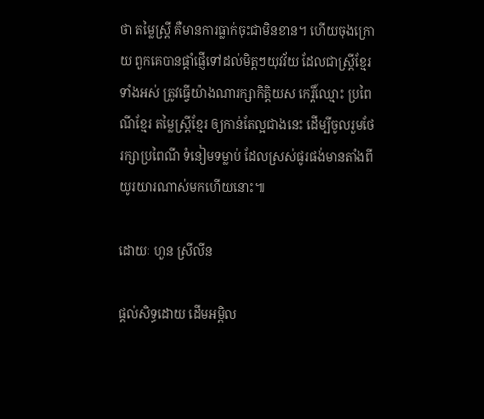ថា តម្លៃស្ត្រី គឺមានការធ្លាក់ចុះជាមិនខាន។ ហើយចុងក្រោយ ពួកគេបានផ្តាំផ្ញើទៅដល់មិត្តៗយុវវ័យ ដែលជាស្ត្រីខ្មែរទាំងអស់ ត្រូវធ្វើយ៉ាងណារក្សាកិត្តិយស កេរ្តិ៍ឈ្មោះ ប្រពៃណីខ្មែរ តម្លៃស្ត្រីខ្មែរ ឲ្យកាន់តែល្អជាងនេះ ដើម្បីចូលរួមថែរក្សាប្រពៃណី ទំនៀមទម្លាប់ ដែលស្រស់ផូរផង់មានតាំងពីយូរយារណាស់មកហើយនោះ៕

ដោយៈ ហួន ស្រីលីន

ផ្តល់សិទ្ធដោយ ដើមអម្ពិល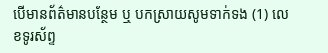បើមានព័ត៌មានបន្ថែម ឬ បកស្រាយសូមទាក់ទង (1) លេខទូរស័ព្ទ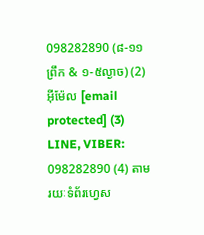098282890 (៨-១១ព្រឹក & ១-៥ល្ងាច) (2) អ៊ីម៉ែល [email protected] (3) LINE, VIBER: 098282890 (4) តាមរយៈទំព័រហ្វេស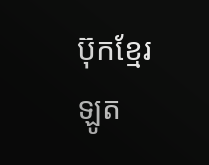ប៊ុកខ្មែរឡូត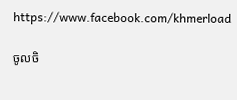https://www.facebook.com/khmerload

ចូលចិ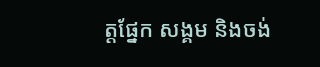ត្តផ្នែក សង្គម និងចង់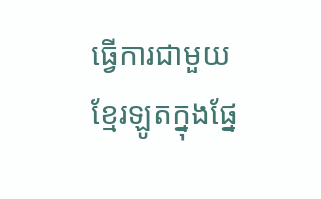ធ្វើការជាមួយខ្មែរឡូតក្នុងផ្នែ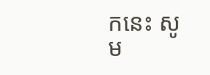កនេះ សូម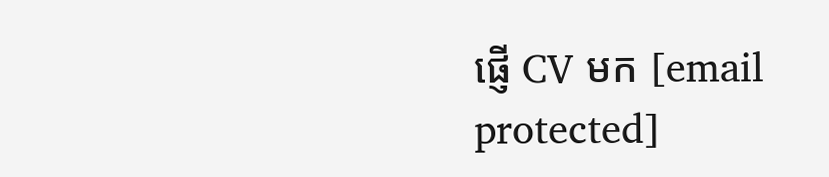ផ្ញើ CV មក [email protected]